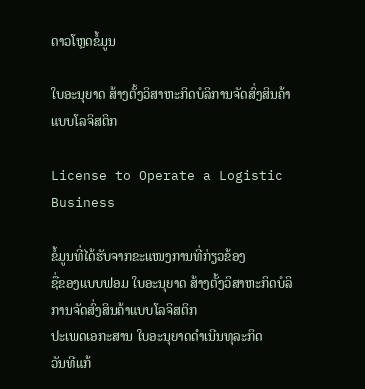ດາວໂຫຼດຂໍ້ມູນ

ໃບອະນຸຍາດ ສ້າງຕັ້ງວິສາຫະກິດບໍລິການຈັດສົ່ງສິນຄ້າແບບໂລຈິສຕິກ

License to Operate a Logistic Business

ຂໍ້ມູນທີ່ໄດ້ຮັບຈາກຂະແໜງການທີ່ກ່ຽວຂ້ອງ
ຊື່ຂອງແບບຟອມ ໃບອະນຸຍາດ ສ້າງຕັ້ງວິສາຫະກິດບໍລິການຈັດສົ່ງສິນຄ້າແບບໂລຈິສຕິກ
ປະເພດເອກະສານ ໃບອະນຸຍາດດໍາເນີນທຸລະກິດ
ວັນທີແກ້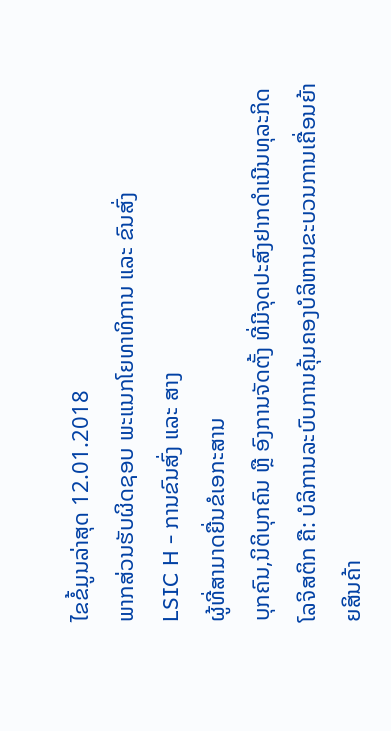ໄຂຂໍ້ມູນລ່າສຸດ 12.01.2018
ພາກສ່ວນຮັບຜິດຊອບ ພະແນກໂຍທາທິການ ແລະ ຂົນສົ່ງ
LSIC H - ການຂົນສົ່ງ ແລະ ສາງ
ຜູ້ທີ່ສາມາດຍື່ນຂໍເອກະສານ
ບຸກຄົນ,ນິຕິບຸກຄົນ ຫຼື ອົງການຈັດຕັ້ງ ທີ່ມີຈຸດປະສົງຢາກດຳເນີນທຸລະກິດໂລຈິສຕິກ ຄື: ບໍລິການລະບົບການຄຸ້ມຄອງບໍລິຫານຂະບວນການເຄື່ອນຍ້າຍສິນຄ້າ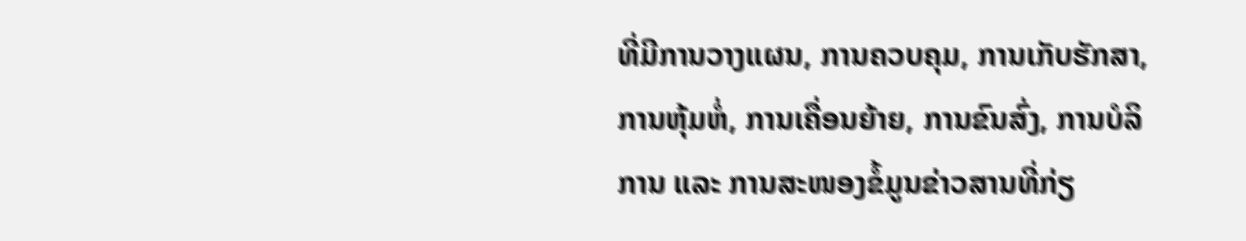ທີ່ມີການວາງແຜນ, ການຄວບຄຸມ, ການເກັບຮັກສາ, ການຫຸ້ມຫໍ່, ການເຄື່ອນຍ້າຍ, ການຂົນສົ່ງ, ການບໍລິການ ແລະ ການສະໜອງຂໍ້ມູນຂ່າວສານທີ່ກ່ຽ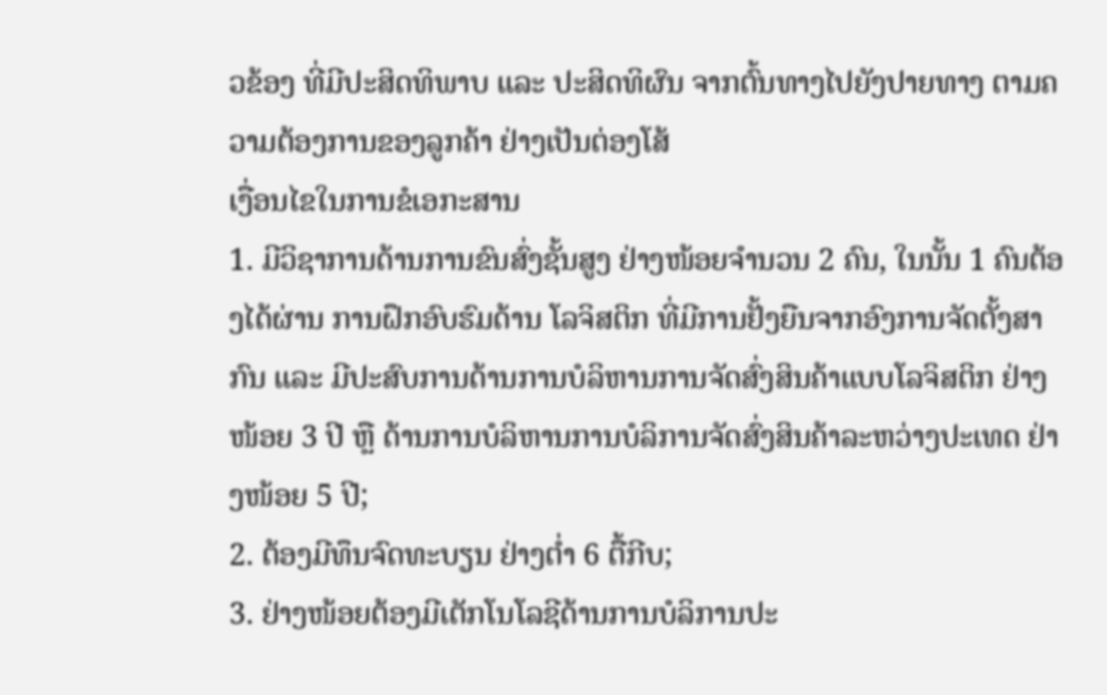ວຂ້ອງ ທີ່ມີປະສິດທິພາບ ແລະ ປະສິດທິຜົນ ຈາກຕົ້ນທາງໄປຍັງປາຍທາງ ຕາມຄວາມຕ້ອງການຂອງລູກຄ້າ ຢ່າງເປັນຕ່ອງໂສ້
ເງື່ອນໄຂໃນການຂໍເອກະສານ
1. ມີວິຊາການດ້ານການຂົນສົ່ງຊັ້ນສູງ ຢ່າງໜ້ອຍຈໍານວນ 2 ຄົນ, ໃນນັ້ນ 1 ຄົນຕ້ອງໄດ້ຜ່ານ ການຝຶກອົບຮົມດ້ານ ໂລຈິສຕິກ ທີ່ມີການຢັ້ງຍືນຈາກອົງການຈັດຕັ້ງສາກົນ ແລະ ມີປະສົບການດ້ານການບໍລິຫານການຈັດສົ່ງສິນຄ້າແບບໂລຈິສຕິກ ຢ່າງໜ້ອຍ 3 ປີ ຫຼື ດ້ານການບໍລິຫານການບໍລິການຈັດສົ່ງສິນຄ້າລະຫວ່າງປະເທດ ຢ່າງໜ້ອຍ 5 ປີ;
2. ຕ້ອງມີທຶນຈົດທະບຽນ ຢ່າງຕໍ່າ 6 ຕື້ກີບ;
3. ຢ່າງໜ້ອຍຕ້ອງມີເຕັກໂນໂລຊີດ້ານການບໍລິການປະ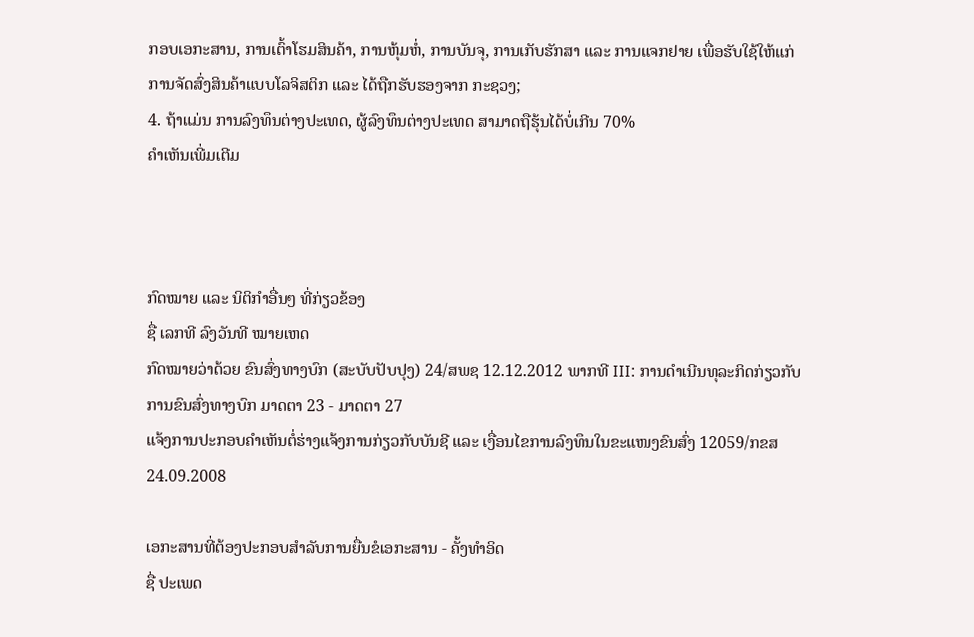ກອບເອກະສານ, ການເຕົ້າໂຮມສິນຄ້າ, ການຫຸ້ມຫໍ່, ການບັນຈຸ, ການເກັບຮັກສາ ແລະ ການແຈກຢາຍ ເພື່ອຮັບໃຊ້ໃຫ້ແກ່ ການຈັດສົ່ງສິນຄ້າແບບໂລຈິສຕິກ ແລະ ໄດ້ຖືກຮັບຮອງຈາກ ກະຊວງ;
4. ຖ້າແມ່ນ ການລົງທຶນຕ່າງປະເທດ, ຜູ້ລົງທຶນຕ່າງປະເທດ ສາມາດຖືຮຸ້ນໄດ້ບໍ່ເກີນ 70%
ຄໍາເຫັນເພີ່ມເຕີມ



ກົດໝາຍ ແລະ ນິຕິກໍາອື່ນໆ ທີ່ກ່ຽວຂ້ອງ
ຊື່ ເລກທີ ລົງວັນທີ ໝາຍເຫດ
ກົດໝາຍວ່າດ້ວຍ ຂົນສົ່ງທາງບົກ (ສະບັບປັບປຸງ) 24/ສພຊ 12.12.2012 ພາກທີ III: ການດຳເນີນທຸລະກິດກ່ຽວກັບການຂົນສົ່ງທາງບົກ ມາດຕາ 23 - ມາດຕາ 27
ແຈ້ງການປະກອບຄຳເຫັນຕໍ່ຮ່າງແຈ້ງການກ່ຽວກັບບັນຊີ ແລະ ເງື່ອນໄຂການລົງທຶນໃນຂະແໜງຂົນສົ່ງ 12059/ກຂສ 24.09.2008

ເອກະສານທີ່ຕ້ອງປະກອບສຳລັບການຍື່ນຂໍເອກະສານ - ຄັ້ງທໍາອິດ
ຊື່ ປະເພດ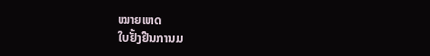ໝາຍເຫດ
ໃບຢັ້ງຢືນການມ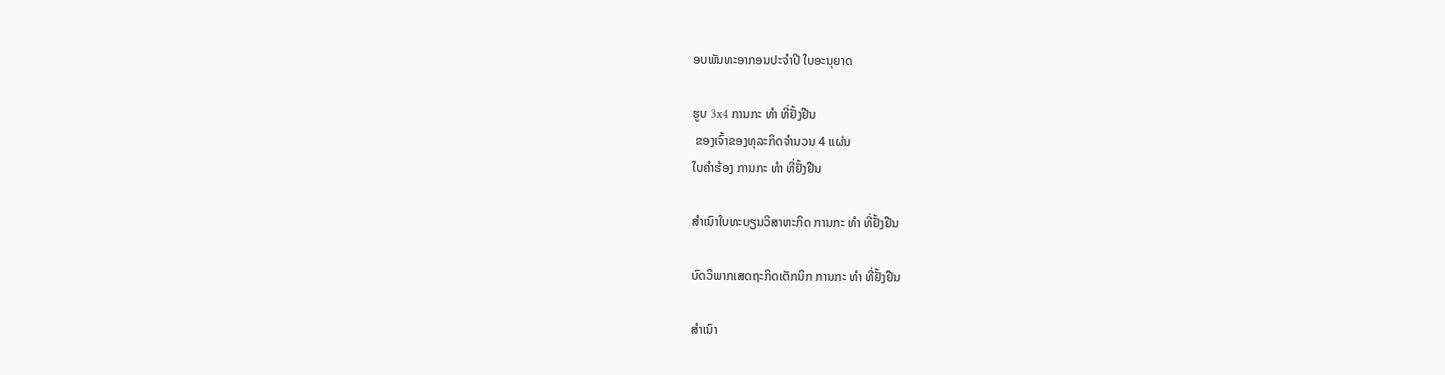ອບພັນທະອາກອນປະຈຳປີ ໃບອະນຸຍາດ

ຮູບ 3x4 ການກະ ທຳ ທີ່ຢັ້ງຢືນ
 ຂອງເຈົ້າຂອງທຸລະກິດຈຳນວນ 4 ແຜ່ນ
ໃບຄຳຮ້ອງ ການກະ ທຳ ທີ່ຢັ້ງຢືນ

ສຳເນົາໃບທະບຽນວິສາຫະກິດ ການກະ ທຳ ທີ່ຢັ້ງຢືນ

ບົດວິພາກເສດຖະກິດເຕັກນິກ ການກະ ທຳ ທີ່ຢັ້ງຢືນ

ສຳເນົາ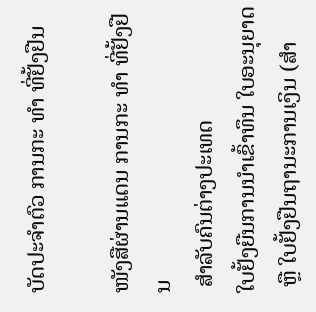ບັດປະຈຳຕົວ ການກະ ທຳ ທີ່ຢັ້ງຢືນ

ໜັງສືຜ່ານແດນ ການກະ ທຳ ທີ່ຢັ້ງຢືນ
 ສຳລັບຄົນຕ່າງປະເທດ
ໃບຢັ້ງຍືນການນໍາເຂົ້າທຶນ ໃບອະນຸຍາດ
 ຫຼື ໃບຢັ້ງຢືນຖານະການເງິນ (ສຳ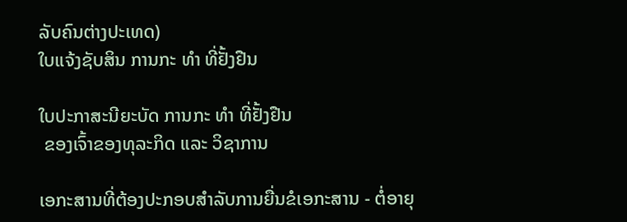ລັບຄົນຕ່າງປະເທດ)
ໃບແຈ້ງຊັບສິນ ການກະ ທຳ ທີ່ຢັ້ງຢືນ

ໃບປະກາສະນີຍະບັດ ການກະ ທຳ ທີ່ຢັ້ງຢືນ
 ຂອງເຈົ້າຂອງທຸລະກິດ ແລະ ວິຊາການ

ເອກະສານທີ່ຕ້ອງປະກອບສຳລັບການຍື່ນຂໍເອກະສານ - ຕໍ່ອາຍຸ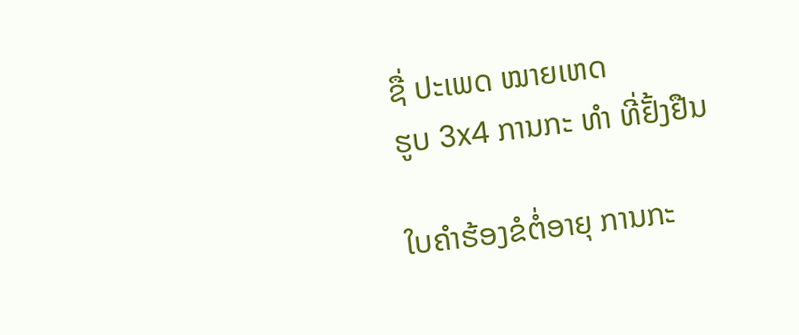ຊື່ ປະເພດ ໝາຍເຫດ
ຮູບ 3x4 ການກະ ທຳ ທີ່ຢັ້ງຢືນ

ໃບຄຳຮ້ອງຂໍຕໍ່ອາຍຸ ການກະ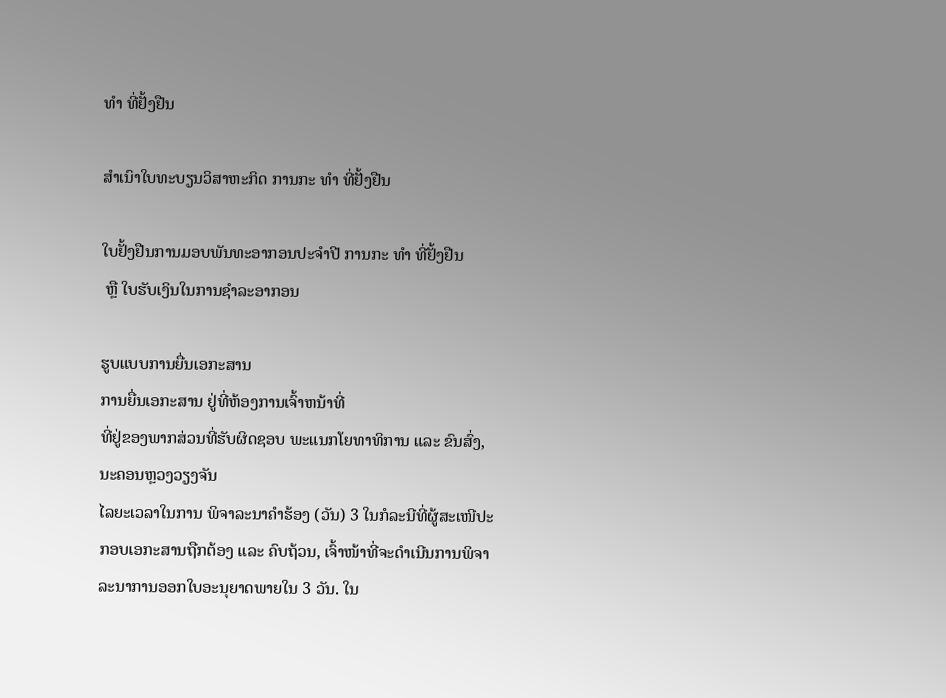ທຳ ທີ່ຢັ້ງຢືນ

ສຳເນົາໃບທະບຽນວິສາຫະກິດ ການກະ ທຳ ທີ່ຢັ້ງຢືນ

ໃບຢັ້ງຢືນການມອບພັນທະອາກອນປະຈຳປີ ການກະ ທຳ ທີ່ຢັ້ງຢືນ
 ຫຼື ໃບຮັບເງິນໃນການຊຳລະອາກອນ

ຮູບແບບການຍື່ນເອກະສານ
ການຍື່ນເອກະສານ ຢູ່ທີ່ຫ້ອງການເຈົ້າຫນ້າທີ່
ທີ່ຢູ່ຂອງພາກສ່ວນທີ່ຮັບຜິດຊອບ ພະແນກໂຍທາທິການ ແລະ ຂົນສົ່ງ, ນະຄອນຫຼວງວຽງຈັນ
ໄລຍະເວລາໃນການ ພິຈາລະນາຄຳຮ້ອງ (ວັນ) 3 ໃນກໍລະນີທີ່ຜູ້ສະເໜີປະກອບເອກະສານຖືກຕ້ອງ ແລະ ຄົບຖ້ວນ, ເຈົ້າໜ້າທີ່ຈະດຳເນີນການພິຈາລະນາການອອກໃບອະນຸຍາດພາຍໃນ 3 ວັນ. ໃນ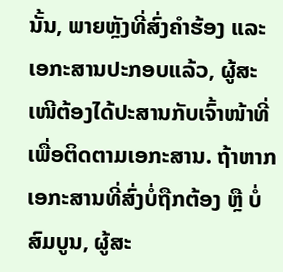ນັ້ນ, ພາຍຫຼັງທີ່ສົ່ງຄຳຮ້ອງ ແລະ ເອກະສານປະກອບແລ້ວ, ຜູ້ສະເໜີຕ້ອງໄດ້ປະສານກັບເຈົ້າໜ້າທີ່ເພື່ອຕິດຕາມເອກະສານ. ຖ້າຫາກເອກະສານທີ່ສົ່ງບໍ່ຖືກຕ້ອງ ຫຼື ບໍ່ສົມບູນ, ຜູ້ສະ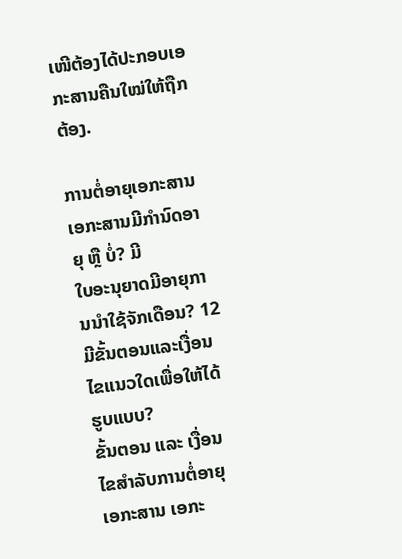ເໜີຕ້ອງໄດ້ປະກອບເອກະສານຄືນໃໝ່ໃຫ້ຖືກຕ້ອງ.

ການຕໍ່ອາຍຸເອກະສານ
ເອກະສານມີກຳນົດອາຍຸ ຫຼື ບໍ່? ມີ
ໃບອະນຸຍາດມີອາຍຸການນຳໃຊ້ຈັກເດືອນ? 12
ມີຂັ້ນຕອນແລະເງື່ອນໄຂແນວໃດເພື່ອໃຫ້ໄດ້ຮູບແບບ?
ຂັ້ນຕອນ ແລະ ເງື່ອນໄຂສຳລັບການຕໍ່ອາຍຸເອກະສານ ເອກະ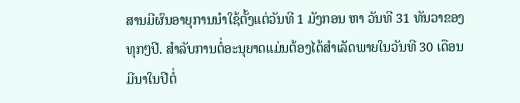ສານມີຜົນອາຍຸການນຳໃຊ້ຕັ້ງແຕ່ວັນທີ 1 ມັງກອນ ຫາ ວັນທີ 31 ທັນວາຂອງທຸກໆປີ. ສຳລັບການຕໍ່ອະນຸຍາດແມ່ນຕ້ອງໄດ້ສຳເລັດພາຍໃນວັນທີ 30 ເດືອນມີນາໃນປີຕໍ່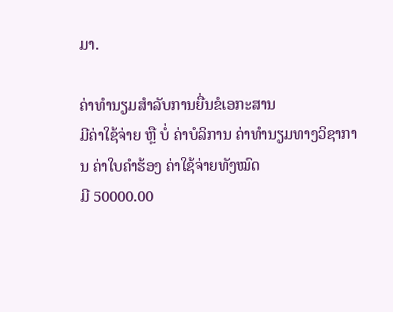ມາ.

ຄ່າທຳນຽມສຳລັບການຍື່ນຂໍເອກະສານ
ມີຄ່າໃຊ້ຈ່າຍ ຫຼື ບໍ່ ຄ່າບໍລິການ ຄ່າທຳນຽມທາງວິຊາການ ຄ່າໃບຄຳຮ້ອງ ຄ່າໃຊ້ຈ່າຍທັງໝົດ
ມີ 50000.00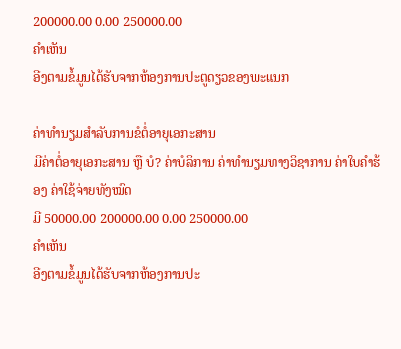200000.00 0.00 250000.00
ຄຳເຫັນ
ອີງຕາມຂໍ້ມູນໄດ້ຮັບຈາກຫ້ອງການປະຕູດຽວຂອງພະແນກ

ຄ່າທຳນຽມສຳລັບການຂໍຕໍ່ອາຍຸເອກະສານ
ມີຄ່າຕໍ່ອາຍຸເອກະສານ ຫຼື ບໍ? ຄ່າບໍລິການ ຄ່າທຳນຽມທາງວິຊາການ ຄ່າໃບຄຳຮ້ອງ ຄ່າໃຊ້ຈ່າຍທັງໝົດ
ມີ 50000.00 200000.00 0.00 250000.00
ຄຳເຫັນ
ອີງຕາມຂໍ້ມູນໄດ້ຮັບຈາກຫ້ອງການປະ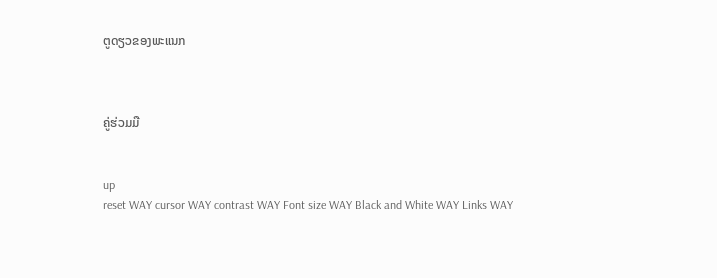ຕູດຽວຂອງພະແນກ



ຄູ່ຮ່ວມມື


up
reset WAY cursor WAY contrast WAY Font size WAY Black and White WAY Links WAY